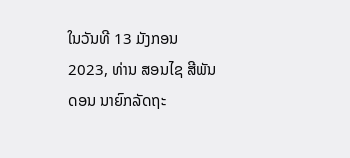ໃນວັນທີ 13 ມັງກອນ 2023, ທ່ານ ສອນໄຊ ສີພັນດອນ ນາຍົກລັດຖະ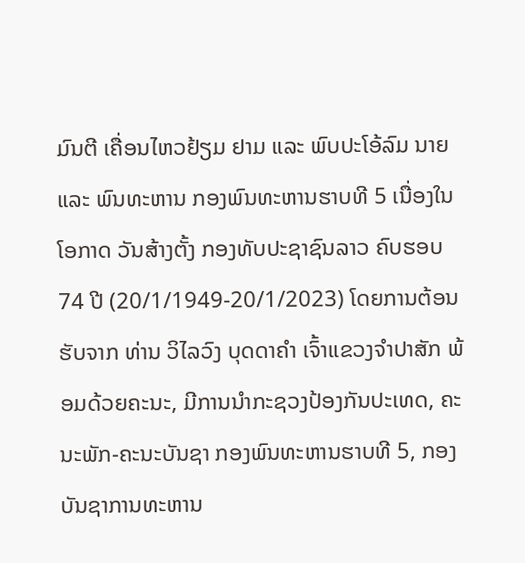ມົນຕີ ເຄື່ອນໄຫວຢ້ຽມ ຢາມ ແລະ ພົບປະໂອ້ລົມ ນາຍ ແລະ ພົນທະຫານ ກອງພົນທະຫານຮາບທີ 5 ເນື່ອງໃນໂອກາດ ວັນສ້າງຕັ້ງ ກອງທັບປະຊາຊົນລາວ ຄົບຮອບ 74 ປີ (20/1/1949-20/1/2023) ໂດຍການຕ້ອນຮັບຈາກ ທ່ານ ວິໄລວົງ ບຸດດາຄຳ ເຈົ້າແຂວງຈຳປາສັກ ພ້ອມດ້ວຍຄະນະ, ມີການນຳກະຊວງປ້ອງກັນປະເທດ, ຄະນະພັກ-ຄະນະບັນຊາ ກອງພົນທະຫານຮາບທີ 5, ກອງບັນຊາການທະຫານ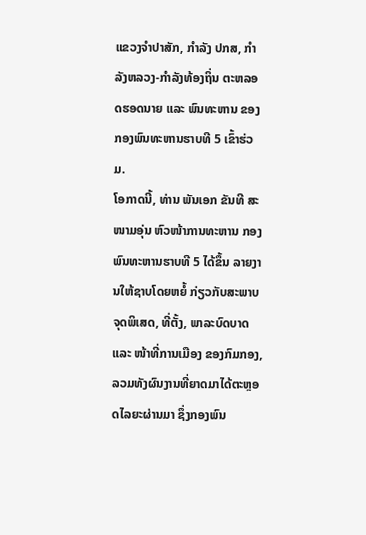ແຂວງຈຳປາສັກ, ກໍາລັງ ປກສ, ກຳລັງຫລວງ-ກຳລັງທ້ອງຖິ່ນ ຕະຫລອດຮອດນາຍ ແລະ ພົນທະຫານ ຂອງກອງພົນທະຫານຮາບທີ 5 ເຂົ້າຮ່ວມ.
ໂອກາດນີ້, ທ່ານ ພັນເອກ ຂັນທີ ສະໜາມອຸ່ນ ຫົວໜ້າການທະຫານ ກອງພົນທະຫານຮາບທີ 5 ໄດ້ຂຶ້ນ ລາຍງານໃຫ້ຊາບໂດຍຫຍໍ້ ກ່ຽວກັບສະພາບຈຸດພິເສດ, ທີ່ຕັ້ງ, ພາລະບົດບາດ ແລະ ໜ້າທີ່ການເມືອງ ຂອງກົມກອງ, ລວມທັງຜົນງານທີ່ຍາດມາໄດ້ຕະຫຼອດໄລຍະຜ່ານມາ ຊຶ່ງກອງພົນ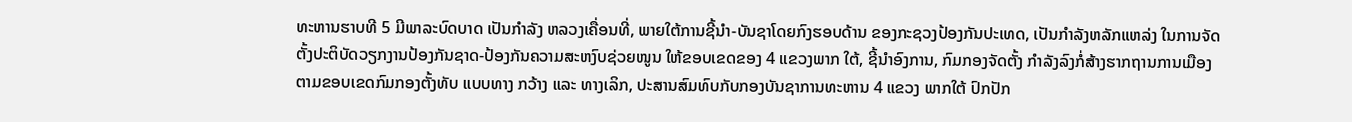ທະຫານຮາບທີ 5 ມີພາລະບົດບາດ ເປັນກຳລັງ ຫລວງເຄື່ອນທີ່, ພາຍໃຕ້ການຊີ້ນໍາ-ບັນຊາໂດຍກົງຮອບດ້ານ ຂອງກະຊວງປ້ອງກັນປະເທດ, ເປັນກຳລັງຫລັກແຫລ່ງ ໃນການຈັດຕັ້ງປະຕິບັດວຽກງານປ້ອງກັນຊາດ-ປ້ອງກັນຄວາມສະຫງົບຊ່ວຍໜູນ ໃຫ້ຂອບເຂດຂອງ 4 ແຂວງພາກ ໃຕ້, ຊີ້ນໍາອົງການ, ກົມກອງຈັດຕັ້ງ ກຳລັງລົງກໍ່ສ້າງຮາກຖານການເມືອງ ຕາມຂອບເຂດກົມກອງຕັ້ງທັບ ແບບທາງ ກວ້າງ ແລະ ທາງເລິກ, ປະສານສົມທົບກັບກອງບັນຊາການທະຫານ 4 ແຂວງ ພາກໃຕ້ ປົກປັກ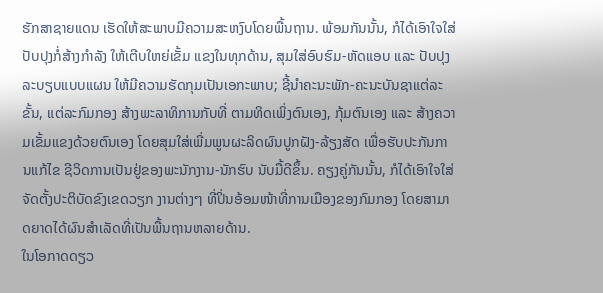ຮັກສາຊາຍແດນ ເຮັດໃຫ້ສະພາບມີຄວາມສະຫງົບໂດຍພື້ນຖານ. ພ້ອມກັນນັ້ນ, ກໍໄດ້ເອົາໃຈໃສ່ປັບປຸງກໍ່ສ້າງກຳລັງ ໃຫ້ເຕີບໃຫຍ່ເຂັ້ມ ແຂງໃນທຸກດ້ານ, ສຸມໃສ່ອົບຮົມ-ຫັດແອບ ແລະ ປັບປຸງ ລະບຽບແບບແຜນ ໃຫ້ມີຄວາມຮັດກຸມເປັນເອກະພາບ; ຊີ້ນໍາຄະນະພັກ-ຄະນະບັນຊາແຕ່ລະຂັ້ນ, ແຕ່ລະກົມກອງ ສ້າງພະລາທິການກັບທີ່ ຕາມທິດເພິ່ງຕົນເອງ, ກຸ້ມຕົນເອງ ແລະ ສ້າງຄວາມເຂັ້ມແຂງດ້ວຍຕົນເອງ ໂດຍສຸມໃສ່ເພີ່ມພູນຜະລິດຜົນປູກຝັງ-ລ້ຽງສັດ ເພື່ອຮັບປະກັນການແກ້ໄຂ ຊີວິດການເປັນຢູ່ຂອງພະນັກງານ-ນັກຮົບ ນັບມື້ດີຂຶ້ນ. ຄຽງຄູ່ກັນນັ້ນ, ກໍໄດ້ເອົາໃຈໃສ່ຈັດຕັ້ງປະຕິບັດຂົງເຂດວຽກ ງານຕ່າງໆ ທີ່ປິ່ນອ້ອມໜ້າທີ່ການເມືອງຂອງກົມກອງ ໂດຍສາມາດຍາດໄດ້ຜົນສໍາເລັດທີ່ເປັນພື້ນຖານຫລາຍດ້ານ.
ໃນໂອກາດດຽວ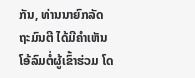ກັນ, ທ່ານນາຍົກລັດຖະມົນຕີ ໄດ້ມີຄໍາເຫັນໂອ້ລົມຕໍ່ຜູ້ເຂົ້າຮ່ວມ ໂດ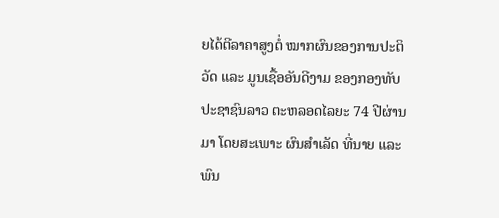ຍໄດ້ຕີລາຄາສູງຕໍ່ ໝາກຜົນຂອງການປະຕິວັດ ແລະ ມູນເຊື້ອອັນດີງາມ ຂອງກອງທັບປະຊາຊົນລາວ ຕະຫລອດໄລຍະ 74 ປີຜ່ານມາ ໂດຍສະເພາະ ຜົນສຳເລັດ ທີ່ນາຍ ແລະ ພົນ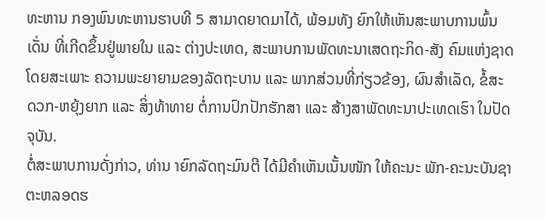ທະຫານ ກອງພົນທະຫານຮາບທີ 5 ສາມາດຍາດມາໄດ້, ພ້ອມທັງ ຍົກໃຫ້ເຫັນສະພາບການພົ້ນເດັ່ນ ທີ່ເກີດຂຶ້ນຢູ່ພາຍໃນ ແລະ ຕ່າງປະເທດ, ສະພາບການພັດທະນາເສດຖະກິດ-ສັງ ຄົມແຫ່ງຊາດ ໂດຍສະເພາະ ຄວາມພະຍາຍາມຂອງລັດຖະບານ ແລະ ພາກສ່ວນທີ່ກ່ຽວຂ້ອງ, ຜົນສຳເລັດ, ຂໍ້ສະ ດວກ-ຫຍຸ້ງຍາກ ແລະ ສິ່ງທ້າທາຍ ຕໍ່ການປົກປັກຮັກສາ ແລະ ສ້າງສາພັດທະນາປະເທດເຮົາ ໃນປັດຈຸບັນ.
ຕໍ່ສະພາບການດັ່ງກ່າວ, ທ່ານ າຍົກລັດຖະມົນຕີ ໄດ້ມີຄຳເຫັນເນັ້ນໜັກ ໃຫ້ຄະນະ ພັກ-ຄະນະບັນຊາ ຕະຫລອດຮ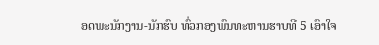ອດພະນັກງານ-ນັກຮົບ ທົ່ວກອງພົນທະຫານຮາບທີ 5 ເອົາໃຈ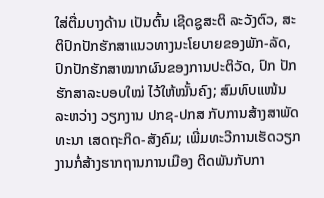ໃສ່ຕື່ມບາງດ້ານ ເປັນຕົ້ນ ເຊີດຊູສະຕິ ລະວັງຕົວ, ສະຕິປົກປັກຮັກສາແນວທາງນະໂຍບາຍຂອງພັກ-ລັດ, ປົກປັກຮັກສາໝາກຜົນຂອງການປະຕິວັດ, ປົກ ປັກຮັກສາລະບອບໃໝ່ ໄວ້ໃຫ້ໝັ້ນຄົງ; ສົມທົບແໜ້ນ ລະຫວ່າງ ວຽກງານ ປກຊ-ປກສ ກັບການສ້າງສາພັດທະນາ ເສດຖະກິດ-ສັງຄົມ; ເພີ່ມທະວີການເຮັດວຽກງານກໍ່ສ້າງຮາກຖານການເມືອງ ຕິດພັນກັບກາ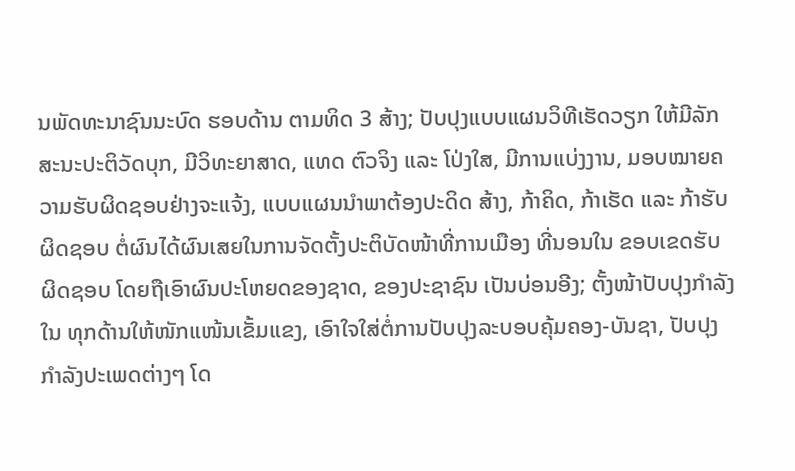ນພັດທະນາຊົນນະບົດ ຮອບດ້ານ ຕາມທິດ 3 ສ້າງ; ປັບປຸງແບບແຜນວິທີເຮັດວຽກ ໃຫ້ມີລັກສະນະປະຕິວັດບຸກ, ມີວິທະຍາສາດ, ແທດ ຕົວຈິງ ແລະ ໂປ່ງໃສ, ມີການແບ່ງງານ, ມອບໝາຍຄວາມຮັບຜິດຊອບຢ່າງຈະແຈ້ງ, ແບບແຜນນຳພາຕ້ອງປະດິດ ສ້າງ, ກ້າຄິດ, ກ້າເຮັດ ແລະ ກ້າຮັບຜິດຊອບ ຕໍ່ຜົນໄດ້ຜົນເສຍໃນການຈັດຕັ້ງປະຕິບັດໜ້າທີ່ການເມືອງ ທີ່ນອນໃນ ຂອບເຂດຮັບຜິດຊອບ ໂດຍຖືເອົາຜົນປະໂຫຍດຂອງຊາດ, ຂອງປະຊາຊົນ ເປັນບ່ອນອີງ; ຕັ້ງໜ້າປັບປຸງກຳລັງໃນ ທຸກດ້ານໃຫ້ໜັກແໜ້ນເຂັ້ມແຂງ, ເອົາໃຈໃສ່ຕໍ່ການປັບປຸງລະບອບຄຸ້ມຄອງ-ບັນຊາ, ປັບປຸງກຳລັງປະເພດຕ່າງໆ ໂດ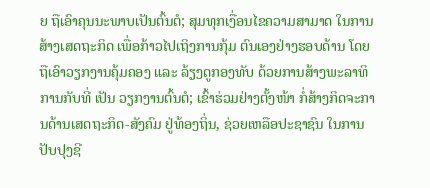ຍ ຖືເອົາຄຸນນະພາບເປັນຕົ້ນຕໍ; ສຸມທຸກເງື່ອນໄຂຄວາມສາມາດ ໃນການສ້າງເສດຖະກິດ ເພື່ອກ້າວໄປເຖິງການກຸ້ມ ຕົນເອງຢ່າງຮອບດ້ານ ໂດຍຖືເອົາວຽກງານຄຸ້ມຄອງ ແລະ ລ້ຽງດູກອງທັບ ດ້ວຍການສ້າງພະລາທິການກັບທີ່ ເປັນ ວຽກງານຕົ້ນຕໍ; ເຂົ້າຮ່ວມຢ່າງຕັ້ງໜ້າ ກໍ່ສ້າງກິດຈະການດ້ານເສດຖະກິດ-ສັງຄົມ ຢູ່ທ້ອງຖິ່ນ, ຊ່ວຍເຫລືອປະຊາຊົນ ໃນການປັບປຸງຊີ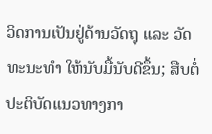ວິດການເປັນຢູ່ດ້ານວັດຖຸ ແລະ ວັດທະນະທຳ ໃຫ້ນັບມື້ນັບດີຂຶ້ນ; ສືບຕໍ່ປະຕິບັດແນວທາງກາ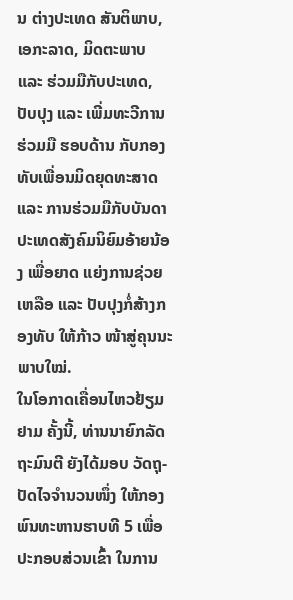ນ ຕ່າງປະເທດ ສັນຕິພາບ, ເອກະລາດ, ມິດຕະພາບ ແລະ ຮ່ວມມືກັບປະເທດ, ປັບປຸງ ແລະ ເພີ່ມທະວີການຮ່ວມມື ຮອບດ້ານ ກັບກອງທັບເພື່ອນມິດຍຸດທະສາດ ແລະ ການຮ່ວມມືກັບບັນດາປະເທດສັງຄົມນິຍົມອ້າຍນ້ອງ ເພື່ອຍາດ ແຍ່ງການຊ່ວຍເຫລືອ ແລະ ປັບປຸງກໍ່ສ້າງກອງທັບ ໃຫ້ກ້າວ ໜ້າສູ່ຄຸນນະພາບໃໝ່.
ໃນໂອກາດເຄື່ອນໄຫວຢ້ຽມຢາມ ຄັ້ງນີ້, ທ່ານນາຍົກລັດຖະມົນຕີ ຍັງໄດ້ມອບ ວັດຖຸ-ປັດໄຈຈໍານວນໜຶ່ງ ໃຫ້ກອງພົນທະຫານຮາບທີ 5 ເພື່ອປະກອບສ່ວນເຂົ້າ ໃນການ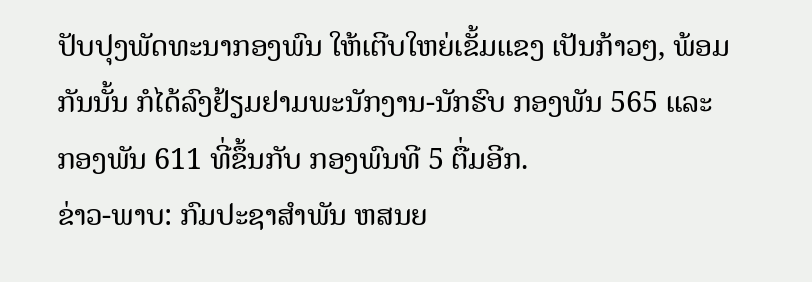ປັບປຸງພັດທະນາກອງພົນ ໃຫ້ເຕີບໃຫຍ່ເຂັ້ມແຂງ ເປັນກ້າວໆ, ພ້ອມກັນນັ້ນ ກໍໄດ້ລົງຢ້ຽມຢາມພະນັກງານ-ນັກຮົບ ກອງພັນ 565 ແລະ ກອງພັນ 611 ທີ່ຂຶ້ນກັບ ກອງພົນທີ 5 ຕື່ມອີກ.
ຂ່າວ-ພາບ: ກົມປະຊາສຳພັນ ຫສນຍ